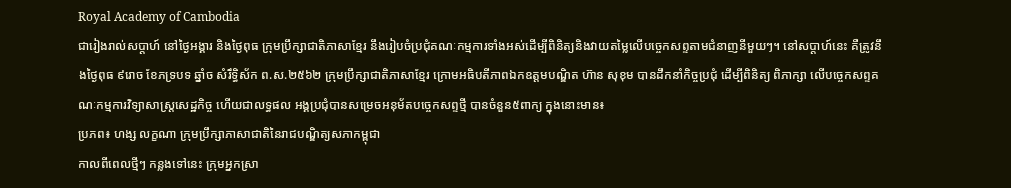Royal Academy of Cambodia
ជារៀងរាល់សប្តាហ៍ នៅថ្ងៃអង្គារ និងថ្ងៃពុធ ក្រុមប្រឹក្សាជាតិភាសាខ្មែរ នឹងរៀបចំប្រជុំគណៈកម្មការទាំងអស់ដើម្បីពិនិត្យនិងវាយតម្លៃលើបច្ចេកសព្ទតាមជំនាញនីមួយៗ។ នៅសប្តាហ៍នេះ គឺត្រូវនឹងថ្ងៃពុធ ៩រោច ខែភទ្របទ ឆ្នាំច សំរឹទ្ធិស័ក ព.ស.២៥៦២ ក្រុមប្រឹក្សាជាតិភាសាខ្មែរ ក្រោមអធិបតីភាពឯកឧត្តមបណ្ឌិត ហ៊ាន សុខុម បានដឹកនាំកិច្ចប្រជុំ ដើម្បីពិនិត្យ ពិភាក្សា លើបច្ចេកសព្ទគណៈកម្មការវិទ្យាសាស្រ្តសេដ្ឋកិច្ច ហើយជាលទ្ធផល អង្គប្រជុំបានសម្រេចអនុម័តបច្ចេកសព្ទថ្មី បានចំនួន៥ពាក្យ ក្នុងនោះមាន៖
ប្រភព៖ ហង្ស លក្ខណា ក្រុមប្រឹក្សាភាសាជាតិនៃរាជបណ្ឌិត្យសភាកម្ពុជា
កាលពីពេលថ្មីៗ កន្លងទៅនេះ ក្រុមអ្នកស្រា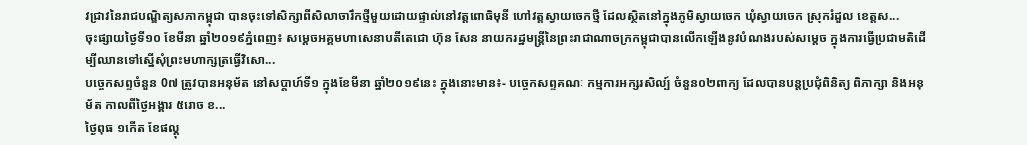វជ្រាវនៃរាជបណ្ឌិត្យសភាកម្ពុជា បានចុះទៅសិក្សាពីសិលាចារឹកថ្មីមួយដោយផ្ទាល់នៅវត្តពោធិមុនី ហៅវត្តស្វាយចេកថ្មី ដែលសិ្ថតនៅក្នុងភូមិស្វាយចេក ឃុំស្វាយចេក ស្រុករំដួល ខេត្តស...
ចុះផ្សាយថ្ងៃទី១០ ខែមីនា ឆ្នាំ២០១៩ភ្នំពេញ៖ សម្ដេចអគ្គមហាសេនាបតីតេជោ ហ៊ុន សែន នាយករដ្ឋមន្ត្រីនៃព្រះរាជាណាចក្រកម្ពុជាបានលើកឡើងនូវបំណងរបស់សម្ដេច ក្នុងការធ្វើប្រជាមតិដើម្បីឈានទៅស្នើសុំព្រះមហាក្សត្រធ្វើវិសោ...
បច្ចេកសព្ទចំនួន 0៧ ត្រូវបានអនុម័ត នៅសប្តាហ៍ទី១ ក្នុងខែមីនា ឆ្នាំ២០១៩នេះ ក្នុងនោះមាន៖- បច្ចេកសព្ទគណៈ កម្មការអក្សរសិល្ប៍ ចំនួន០២ពាក្យ ដែលបានបន្តប្រជុំពិនិត្យ ពិភាក្សា និងអនុម័ត កាលពីថ្ងៃអង្គារ ៥រោច ខ...
ថ្ងៃពុធ ១កេីត ខែផល្គុ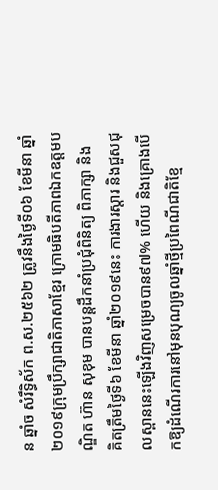ន ឆ្នាំច សំរឹទ្ធិស័ក ព.ស.២៥៦២ ត្រូវនឹងថ្ងៃទី០៦ ខែមីនា ឆ្នាំ២០១៩ក្រុមប្រឹក្សាជាតិភាសាខ្មែរ ក្រោមធិបតីភាពឯកឧត្តមបណ្ឌិត ហ៊ាន សុខុម បានបន្តដឹកនាំប្រជុំពិនិត្យ ពិភាក្សា និង
គិតត្រឹមថ្ងៃទី៦ ខែមីនា ឆ្នាំ២០១៩នេះ ការងារស្តារ និងជួសជុលស្ពាននេះឡើងវិញសម្រេចបាន៩៧% ហើយ និងគ្រោងបើកឱ្យដំណើរការនៅមុនបុណ្យចូលឆ្នាំថ្មីប្រពៃណីជាតិខ្មែ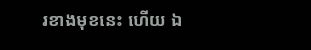រខាងមុខនេះ ហើយ ឯ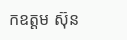កឧត្តម ស៊ុន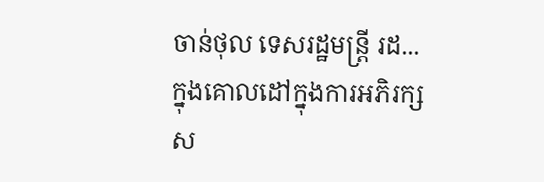ចាន់ថុល ទេសរដ្ឋមន្រ្តី រដ...
ក្នុងគោលដៅក្នុងការអភិរក្សស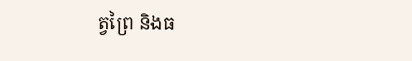ត្វព្រៃ និងធ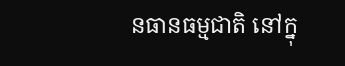នធានធម្មជាតិ នៅក្នុ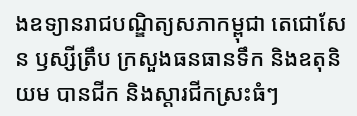ងឧទ្យានរាជបណ្ឌិត្យសភាកម្ពុជា តេជោសែន ឫស្សីត្រឹប ក្រសួងធនធានទឹក និងឧតុនិយម បានជីក និងស្តារជីកស្រះធំៗ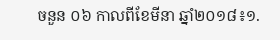ចនួន ០៦ កាលពីខែមីនា ឆ្នាំ២០១៨៖១.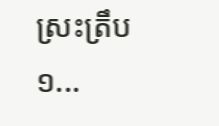ស្រះត្រឹប ១...